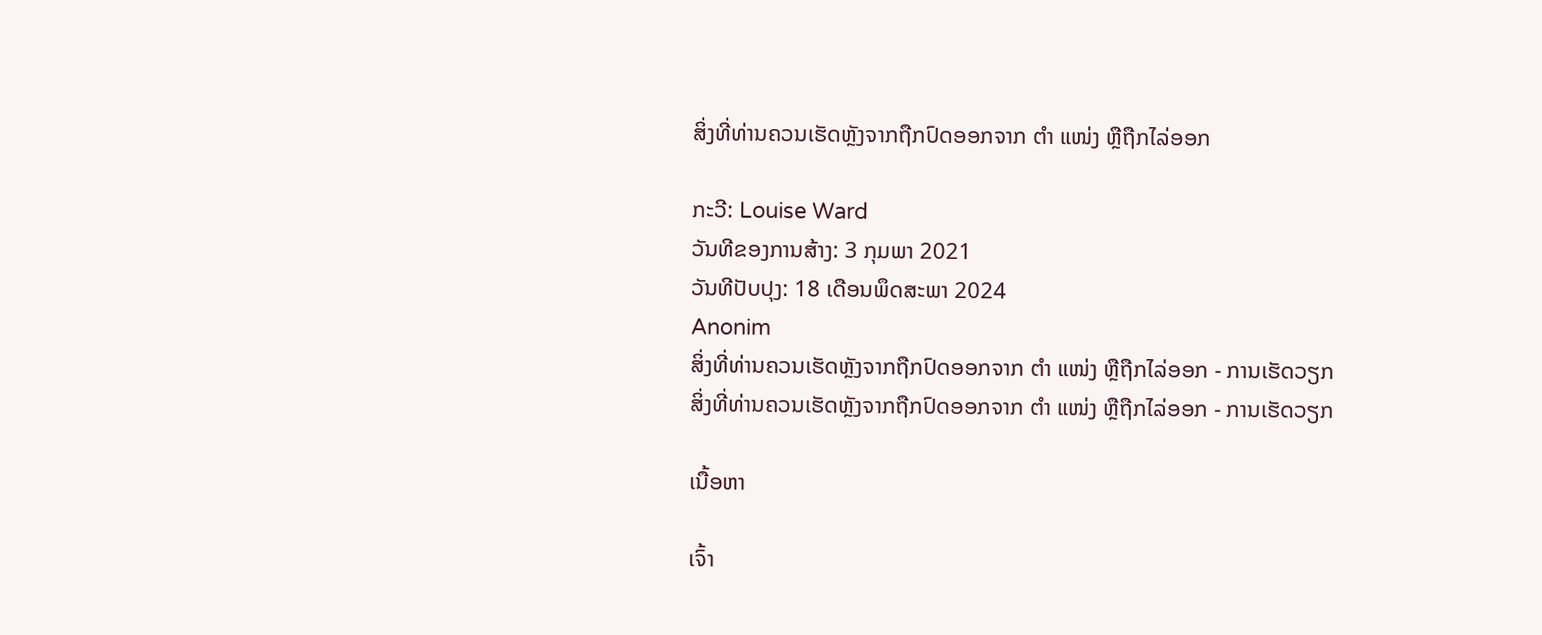ສິ່ງທີ່ທ່ານຄວນເຮັດຫຼັງຈາກຖືກປົດອອກຈາກ ຕຳ ແໜ່ງ ຫຼືຖືກໄລ່ອອກ

ກະວີ: Louise Ward
ວັນທີຂອງການສ້າງ: 3 ກຸມພາ 2021
ວັນທີປັບປຸງ: 18 ເດືອນພຶດສະພາ 2024
Anonim
ສິ່ງທີ່ທ່ານຄວນເຮັດຫຼັງຈາກຖືກປົດອອກຈາກ ຕຳ ແໜ່ງ ຫຼືຖືກໄລ່ອອກ - ການເຮັດວຽກ
ສິ່ງທີ່ທ່ານຄວນເຮັດຫຼັງຈາກຖືກປົດອອກຈາກ ຕຳ ແໜ່ງ ຫຼືຖືກໄລ່ອອກ - ການເຮັດວຽກ

ເນື້ອຫາ

ເຈົ້າ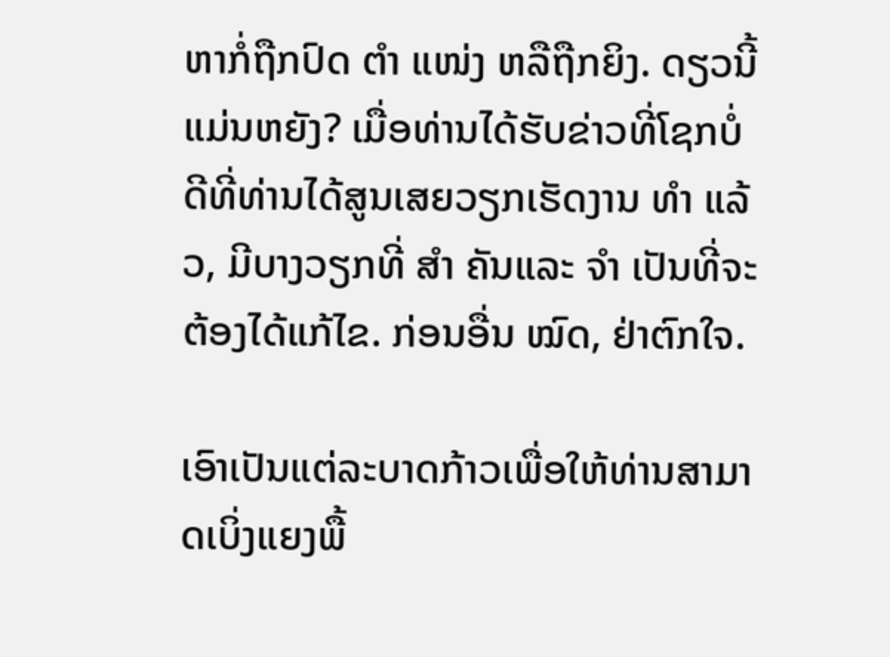ຫາກໍ່ຖືກປົດ ຕຳ ແໜ່ງ ຫລືຖືກຍິງ. ດຽວນີ້ແມ່ນຫຍັງ? ເມື່ອທ່ານໄດ້ຮັບຂ່າວທີ່ໂຊກບໍ່ດີທີ່ທ່ານໄດ້ສູນເສຍວຽກເຮັດງານ ທຳ ແລ້ວ, ມີບາງວຽກທີ່ ສຳ ຄັນແລະ ຈຳ ເປັນທີ່ຈະຕ້ອງໄດ້ແກ້ໄຂ. ກ່ອນອື່ນ ໝົດ, ຢ່າຕົກໃຈ.

ເອົາເປັນແຕ່ລະບາດກ້າວເພື່ອໃຫ້ທ່ານສາມາດເບິ່ງແຍງພື້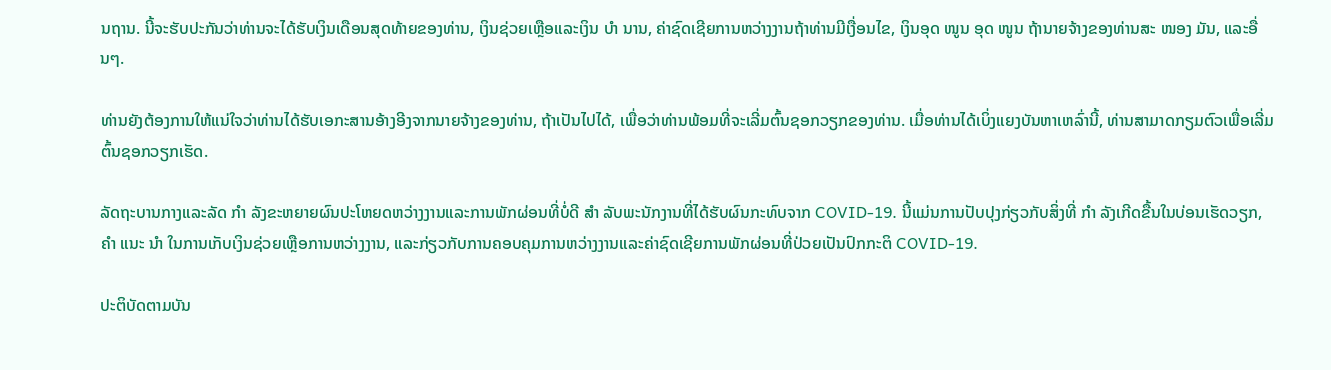ນຖານ. ນີ້ຈະຮັບປະກັນວ່າທ່ານຈະໄດ້ຮັບເງິນເດືອນສຸດທ້າຍຂອງທ່ານ, ເງິນຊ່ວຍເຫຼືອແລະເງິນ ບຳ ນານ, ຄ່າຊົດເຊີຍການຫວ່າງງານຖ້າທ່ານມີເງື່ອນໄຂ, ເງິນອຸດ ໜູນ ອຸດ ໜູນ ຖ້ານາຍຈ້າງຂອງທ່ານສະ ໜອງ ມັນ, ແລະອື່ນໆ.

ທ່ານຍັງຕ້ອງການໃຫ້ແນ່ໃຈວ່າທ່ານໄດ້ຮັບເອກະສານອ້າງອີງຈາກນາຍຈ້າງຂອງທ່ານ, ຖ້າເປັນໄປໄດ້, ເພື່ອວ່າທ່ານພ້ອມທີ່ຈະເລີ່ມຕົ້ນຊອກວຽກຂອງທ່ານ. ເມື່ອທ່ານໄດ້ເບິ່ງແຍງບັນຫາເຫລົ່ານີ້, ທ່ານສາມາດກຽມຕົວເພື່ອເລີ່ມຕົ້ນຊອກວຽກເຮັດ.

ລັດຖະບານກາງແລະລັດ ກຳ ລັງຂະຫຍາຍຜົນປະໂຫຍດຫວ່າງງານແລະການພັກຜ່ອນທີ່ບໍ່ດີ ສຳ ລັບພະນັກງານທີ່ໄດ້ຮັບຜົນກະທົບຈາກ COVID-19. ນີ້ແມ່ນການປັບປຸງກ່ຽວກັບສິ່ງທີ່ ກຳ ລັງເກີດຂື້ນໃນບ່ອນເຮັດວຽກ, ຄຳ ແນະ ນຳ ໃນການເກັບເງິນຊ່ວຍເຫຼືອການຫວ່າງງານ, ແລະກ່ຽວກັບການຄອບຄຸມການຫວ່າງງານແລະຄ່າຊົດເຊີຍການພັກຜ່ອນທີ່ປ່ວຍເປັນປົກກະຕິ COVID-19.

ປະຕິບັດຕາມບັນ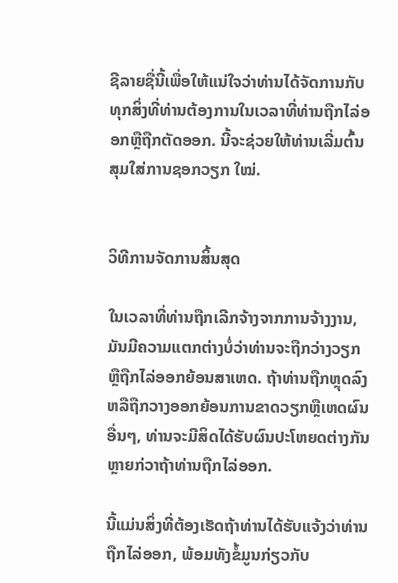ຊີລາຍຊື່ນີ້ເພື່ອໃຫ້ແນ່ໃຈວ່າທ່ານໄດ້ຈັດການກັບທຸກສິ່ງທີ່ທ່ານຕ້ອງການໃນເວລາທີ່ທ່ານຖືກໄລ່ອອກຫຼືຖືກຕັດອອກ. ນີ້ຈະຊ່ວຍໃຫ້ທ່ານເລີ່ມຕົ້ນສຸມໃສ່ການຊອກວຽກ ໃໝ່.


ວິທີການຈັດການສິ້ນສຸດ

ໃນເວລາທີ່ທ່ານຖືກເລີກຈ້າງຈາກການຈ້າງງານ, ມັນມີຄວາມແຕກຕ່າງບໍ່ວ່າທ່ານຈະຖືກວ່າງວຽກຫຼືຖືກໄລ່ອອກຍ້ອນສາເຫດ. ຖ້າທ່ານຖືກຫຼຸດລົງຫລືຖືກວາງອອກຍ້ອນການຂາດວຽກຫຼືເຫດຜົນອື່ນໆ, ທ່ານຈະມີສິດໄດ້ຮັບຜົນປະໂຫຍດຕ່າງກັນຫຼາຍກ່ວາຖ້າທ່ານຖືກໄລ່ອອກ.

ນີ້ແມ່ນສິ່ງທີ່ຕ້ອງເຮັດຖ້າທ່ານໄດ້ຮັບແຈ້ງວ່າທ່ານຖືກໄລ່ອອກ, ພ້ອມທັງຂໍ້ມູນກ່ຽວກັບ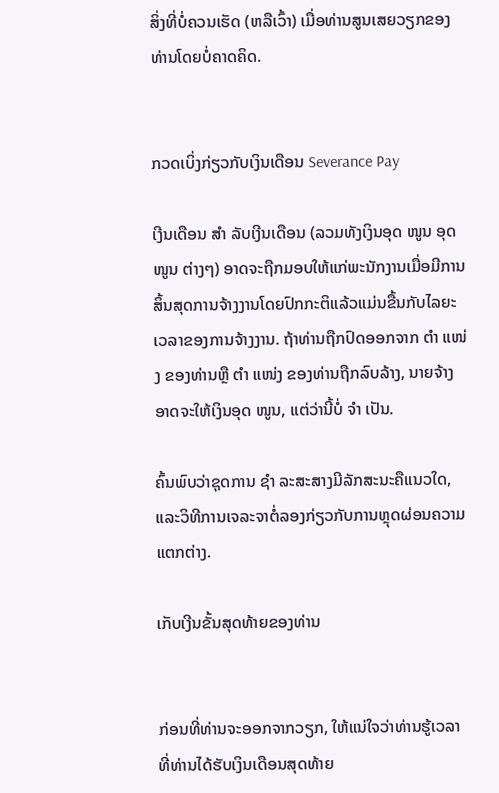ສິ່ງທີ່ບໍ່ຄວນເຮັດ (ຫລືເວົ້າ) ເມື່ອທ່ານສູນເສຍວຽກຂອງທ່ານໂດຍບໍ່ຄາດຄິດ.


ກວດເບິ່ງກ່ຽວກັບເງິນເດືອນ Severance Pay

ເງີນເດືອນ ສຳ ລັບເງີນເດືອນ (ລວມທັງເງິນອຸດ ໜູນ ອຸດ ໜູນ ຕ່າງໆ) ອາດຈະຖືກມອບໃຫ້ແກ່ພະນັກງານເມື່ອມີການສິ້ນສຸດການຈ້າງງານໂດຍປົກກະຕິແລ້ວແມ່ນຂື້ນກັບໄລຍະເວລາຂອງການຈ້າງງານ. ຖ້າທ່ານຖືກປົດອອກຈາກ ຕຳ ແໜ່ງ ຂອງທ່ານຫຼື ຕຳ ແໜ່ງ ຂອງທ່ານຖືກລົບລ້າງ, ນາຍຈ້າງອາດຈະໃຫ້ເງິນອຸດ ໜູນ, ແຕ່ວ່ານີ້ບໍ່ ຈຳ ເປັນ.

ຄົ້ນພົບວ່າຊຸດການ ຊຳ ລະສະສາງມີລັກສະນະຄືແນວໃດ, ແລະວິທີການເຈລະຈາຕໍ່ລອງກ່ຽວກັບການຫຼຸດຜ່ອນຄວາມແຕກຕ່າງ.

ເກັບເງີນຂັ້ນສຸດທ້າຍຂອງທ່ານ


ກ່ອນທີ່ທ່ານຈະອອກຈາກວຽກ, ໃຫ້ແນ່ໃຈວ່າທ່ານຮູ້ເວລາທີ່ທ່ານໄດ້ຮັບເງິນເດືອນສຸດທ້າຍ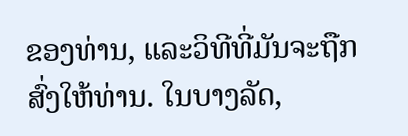ຂອງທ່ານ, ແລະວິທີທີ່ມັນຈະຖືກສົ່ງໃຫ້ທ່ານ. ໃນບາງລັດ,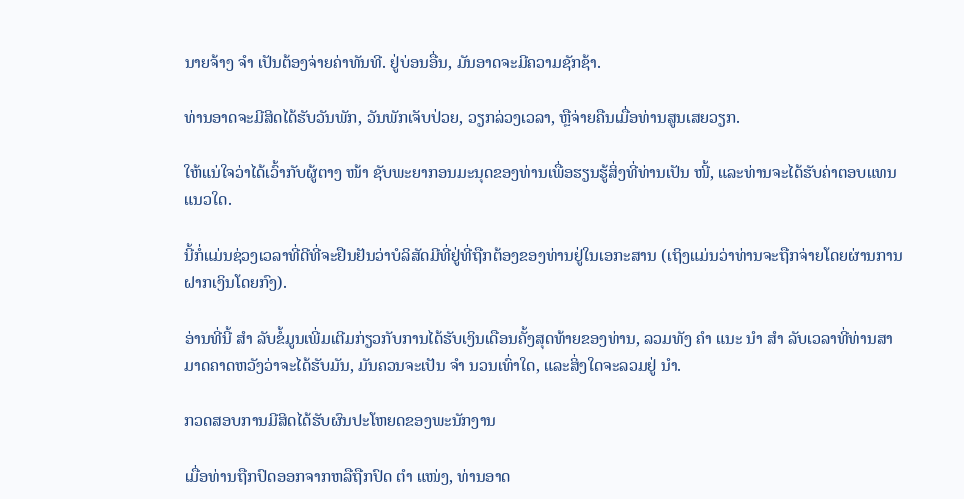ນາຍຈ້າງ ຈຳ ເປັນຕ້ອງຈ່າຍຄ່າທັນທີ. ຢູ່ບ່ອນອື່ນ, ມັນອາດຈະມີຄວາມຊັກຊ້າ.

ທ່ານອາດຈະມີສິດໄດ້ຮັບວັນພັກ, ວັນພັກເຈັບປ່ວຍ, ວຽກລ່ວງເວລາ, ຫຼືຈ່າຍຄືນເມື່ອທ່ານສູນເສຍວຽກ.

ໃຫ້ແນ່ໃຈວ່າໄດ້ເວົ້າກັບຜູ້ຕາງ ໜ້າ ຊັບພະຍາກອນມະນຸດຂອງທ່ານເພື່ອຮຽນຮູ້ສິ່ງທີ່ທ່ານເປັນ ໜີ້, ແລະທ່ານຈະໄດ້ຮັບຄ່າຕອບແທນແນວໃດ.

ນີ້ກໍ່ແມ່ນຊ່ວງເວລາທີ່ດີທີ່ຈະຢືນຢັນວ່າບໍລິສັດມີທີ່ຢູ່ທີ່ຖືກຕ້ອງຂອງທ່ານຢູ່ໃນເອກະສານ (ເຖິງແມ່ນວ່າທ່ານຈະຖືກຈ່າຍໂດຍຜ່ານການຝາກເງິນໂດຍກົງ).

ອ່ານທີ່ນີ້ ສຳ ລັບຂໍ້ມູນເພີ່ມເຕີມກ່ຽວກັບການໄດ້ຮັບເງິນເດືອນຄັ້ງສຸດທ້າຍຂອງທ່ານ, ລວມທັງ ຄຳ ແນະ ນຳ ສຳ ລັບເວລາທີ່ທ່ານສາມາດຄາດຫວັງວ່າຈະໄດ້ຮັບມັນ, ມັນຄວນຈະເປັນ ຈຳ ນວນເທົ່າໃດ, ແລະສິ່ງໃດຈະລວມຢູ່ ນຳ.

ກວດສອບການມີສິດໄດ້ຮັບຜົນປະໂຫຍດຂອງພະນັກງານ

ເມື່ອທ່ານຖືກປົດອອກຈາກຫລືຖືກປົດ ຕຳ ແໜ່ງ, ທ່ານອາດ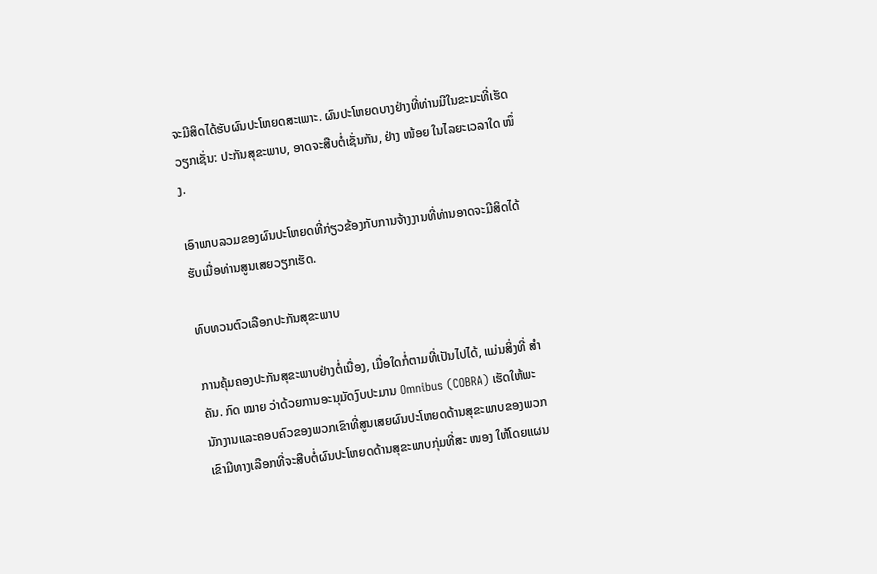ຈະມີສິດໄດ້ຮັບຜົນປະໂຫຍດສະເພາະ. ຜົນປະໂຫຍດບາງຢ່າງທີ່ທ່ານມີໃນຂະນະທີ່ເຮັດວຽກເຊັ່ນ: ປະກັນສຸຂະພາບ, ອາດຈະສືບຕໍ່ເຊັ່ນກັນ, ຢ່າງ ໜ້ອຍ ໃນໄລຍະເວລາໃດ ໜຶ່ງ.

ເອົາພາບລວມຂອງຜົນປະໂຫຍດທີ່ກ່ຽວຂ້ອງກັບການຈ້າງງານທີ່ທ່ານອາດຈະມີສິດໄດ້ຮັບເມື່ອທ່ານສູນເສຍວຽກເຮັດ.

ທົບທວນຕົວເລືອກປະກັນສຸຂະພາບ

ການຄຸ້ມຄອງປະກັນສຸຂະພາບຢ່າງຕໍ່ເນື່ອງ, ເມື່ອໃດກໍ່ຕາມທີ່ເປັນໄປໄດ້, ແມ່ນສິ່ງທີ່ ສຳ ຄັນ. ກົດ ໝາຍ ວ່າດ້ວຍການອະນຸມັດງົບປະມານ Omnibus (COBRA) ເຮັດໃຫ້ພະນັກງານແລະຄອບຄົວຂອງພວກເຂົາທີ່ສູນເສຍຜົນປະໂຫຍດດ້ານສຸຂະພາບຂອງພວກເຂົາມີທາງເລືອກທີ່ຈະສືບຕໍ່ຜົນປະໂຫຍດດ້ານສຸຂະພາບກຸ່ມທີ່ສະ ໜອງ ໃຫ້ໂດຍແຜນ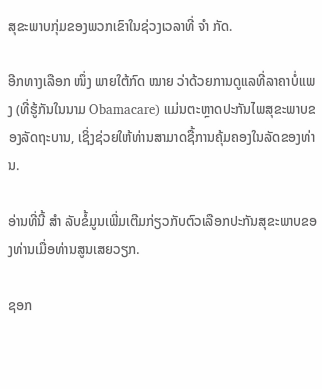ສຸຂະພາບກຸ່ມຂອງພວກເຂົາໃນຊ່ວງເວລາທີ່ ຈຳ ກັດ.

ອີກທາງເລືອກ ໜຶ່ງ ພາຍໃຕ້ກົດ ໝາຍ ວ່າດ້ວຍການດູແລທີ່ລາຄາບໍ່ແພງ (ທີ່ຮູ້ກັນໃນນາມ Obamacare) ແມ່ນຕະຫຼາດປະກັນໄພສຸຂະພາບຂອງລັດຖະບານ, ເຊິ່ງຊ່ວຍໃຫ້ທ່ານສາມາດຊື້ການຄຸ້ມຄອງໃນລັດຂອງທ່ານ.

ອ່ານທີ່ນີ້ ສຳ ລັບຂໍ້ມູນເພີ່ມເຕີມກ່ຽວກັບຕົວເລືອກປະກັນສຸຂະພາບຂອງທ່ານເມື່ອທ່ານສູນເສຍວຽກ.

ຊອກ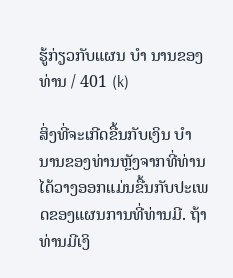ຮູ້ກ່ຽວກັບແຜນ ບຳ ນານຂອງທ່ານ / 401 (k)

ສິ່ງທີ່ຈະເກີດຂື້ນກັບເງິນ ບຳ ນານຂອງທ່ານຫຼັງຈາກທີ່ທ່ານໄດ້ວາງອອກແມ່ນຂື້ນກັບປະເພດຂອງແຜນການທີ່ທ່ານມີ. ຖ້າທ່ານມີເງິ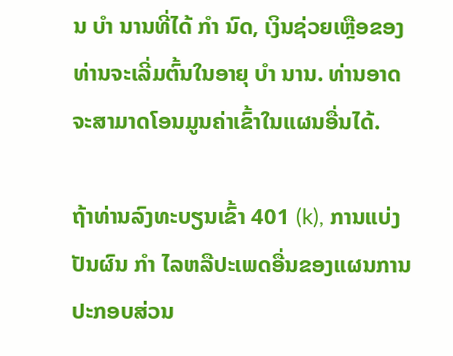ນ ບຳ ນານທີ່ໄດ້ ກຳ ນົດ, ເງິນຊ່ວຍເຫຼືອຂອງທ່ານຈະເລີ່ມຕົ້ນໃນອາຍຸ ບຳ ນານ. ທ່ານອາດຈະສາມາດໂອນມູນຄ່າເຂົ້າໃນແຜນອື່ນໄດ້.

ຖ້າທ່ານລົງທະບຽນເຂົ້າ 401 (k), ການແບ່ງປັນຜົນ ກຳ ໄລຫລືປະເພດອື່ນຂອງແຜນການປະກອບສ່ວນ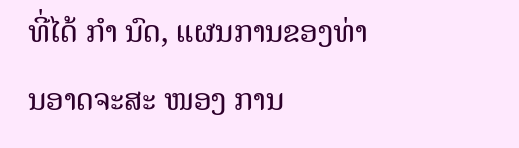ທີ່ໄດ້ ກຳ ນົດ, ແຜນການຂອງທ່ານອາດຈະສະ ໜອງ ການ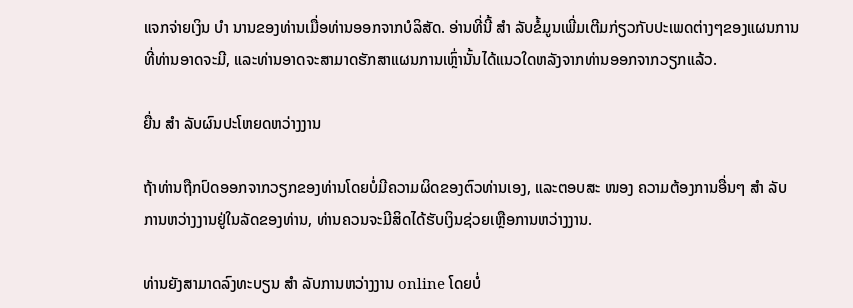ແຈກຈ່າຍເງິນ ບຳ ນານຂອງທ່ານເມື່ອທ່ານອອກຈາກບໍລິສັດ. ອ່ານທີ່ນີ້ ສຳ ລັບຂໍ້ມູນເພີ່ມເຕີມກ່ຽວກັບປະເພດຕ່າງໆຂອງແຜນການທີ່ທ່ານອາດຈະມີ, ແລະທ່ານອາດຈະສາມາດຮັກສາແຜນການເຫຼົ່ານັ້ນໄດ້ແນວໃດຫລັງຈາກທ່ານອອກຈາກວຽກແລ້ວ.

ຍື່ນ ສຳ ລັບຜົນປະໂຫຍດຫວ່າງງານ

ຖ້າທ່ານຖືກປົດອອກຈາກວຽກຂອງທ່ານໂດຍບໍ່ມີຄວາມຜິດຂອງຕົວທ່ານເອງ, ແລະຕອບສະ ໜອງ ຄວາມຕ້ອງການອື່ນໆ ສຳ ລັບການຫວ່າງງານຢູ່ໃນລັດຂອງທ່ານ, ທ່ານຄວນຈະມີສິດໄດ້ຮັບເງິນຊ່ວຍເຫຼືອການຫວ່າງງານ.

ທ່ານຍັງສາມາດລົງທະບຽນ ສຳ ລັບການຫວ່າງງານ online ໂດຍບໍ່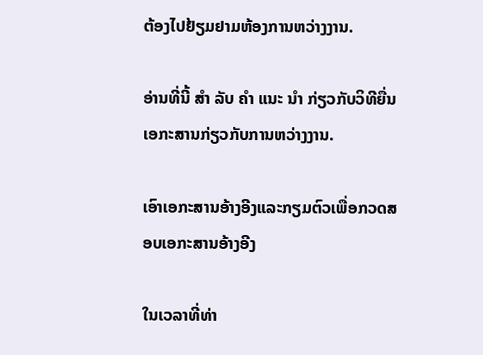ຕ້ອງໄປຢ້ຽມຢາມຫ້ອງການຫວ່າງງານ.

ອ່ານທີ່ນີ້ ສຳ ລັບ ຄຳ ແນະ ນຳ ກ່ຽວກັບວິທີຍື່ນເອກະສານກ່ຽວກັບການຫວ່າງງານ.

ເອົາເອກະສານອ້າງອີງແລະກຽມຕົວເພື່ອກວດສອບເອກະສານອ້າງອີງ

ໃນເວລາທີ່ທ່າ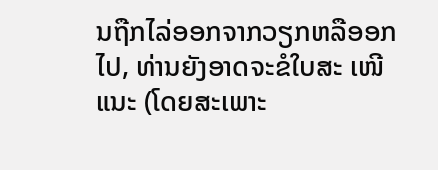ນຖືກໄລ່ອອກຈາກວຽກຫລືອອກໄປ, ທ່ານຍັງອາດຈະຂໍໃບສະ ເໜີ ແນະ (ໂດຍສະເພາະ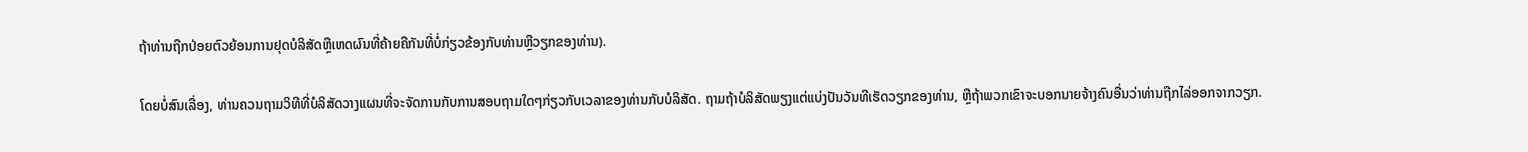ຖ້າທ່ານຖືກປ່ອຍຕົວຍ້ອນການຢຸດບໍລິສັດຫຼືເຫດຜົນທີ່ຄ້າຍຄືກັນທີ່ບໍ່ກ່ຽວຂ້ອງກັບທ່ານຫຼືວຽກຂອງທ່ານ).

ໂດຍບໍ່ສົນເລື່ອງ, ທ່ານຄວນຖາມວິທີທີ່ບໍລິສັດວາງແຜນທີ່ຈະຈັດການກັບການສອບຖາມໃດໆກ່ຽວກັບເວລາຂອງທ່ານກັບບໍລິສັດ. ຖາມຖ້າບໍລິສັດພຽງແຕ່ແບ່ງປັນວັນທີເຮັດວຽກຂອງທ່ານ, ຫຼືຖ້າພວກເຂົາຈະບອກນາຍຈ້າງຄົນອື່ນວ່າທ່ານຖືກໄລ່ອອກຈາກວຽກ.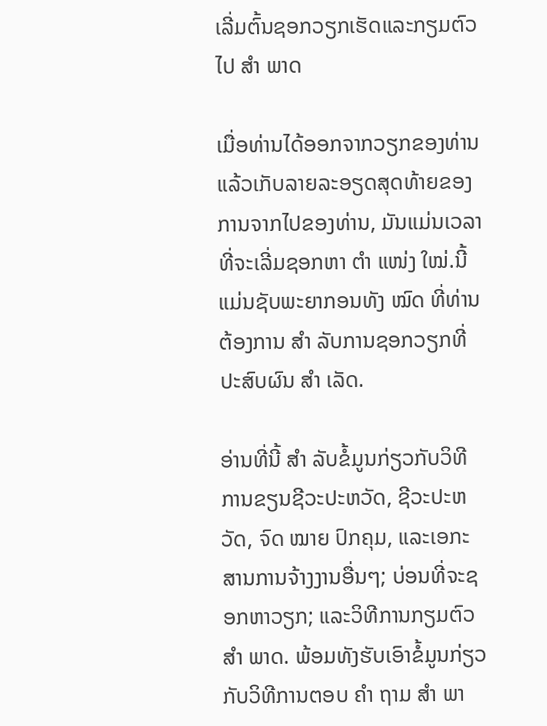ເລີ່ມຕົ້ນຊອກວຽກເຮັດແລະກຽມຕົວໄປ ສຳ ພາດ

ເມື່ອທ່ານໄດ້ອອກຈາກວຽກຂອງທ່ານແລ້ວເກັບລາຍລະອຽດສຸດທ້າຍຂອງການຈາກໄປຂອງທ່ານ, ມັນແມ່ນເວລາທີ່ຈະເລີ່ມຊອກຫາ ຕຳ ແໜ່ງ ໃໝ່.ນີ້ແມ່ນຊັບພະຍາກອນທັງ ໝົດ ທີ່ທ່ານຕ້ອງການ ສຳ ລັບການຊອກວຽກທີ່ປະສົບຜົນ ສຳ ເລັດ.

ອ່ານທີ່ນີ້ ສຳ ລັບຂໍ້ມູນກ່ຽວກັບວິທີການຂຽນຊີວະປະຫວັດ, ຊີວະປະຫວັດ, ຈົດ ໝາຍ ປົກຄຸມ, ແລະເອກະສານການຈ້າງງານອື່ນໆ; ບ່ອນທີ່ຈະຊອກຫາວຽກ; ແລະວິທີການກຽມຕົວ ສຳ ພາດ. ພ້ອມທັງຮັບເອົາຂໍ້ມູນກ່ຽວກັບວິທີການຕອບ ຄຳ ຖາມ ສຳ ພາ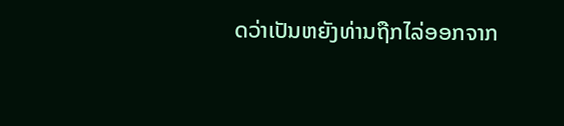ດວ່າເປັນຫຍັງທ່ານຖືກໄລ່ອອກຈາກ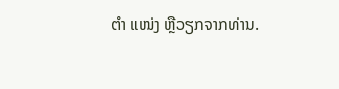ຕຳ ແໜ່ງ ຫຼືວຽກຈາກທ່ານ.